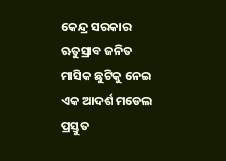କେନ୍ଦ୍ର ସରକାର ଋତୁସ୍ରାବ ଜନିତ ମାସିକ ଛୁଟିକୁ ନେଇ ଏକ ଆଦର୍ଶ ମଡେଲ ପ୍ରସ୍ତୁତ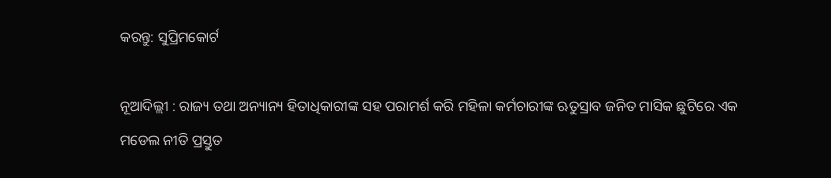କରନ୍ତୁ: ସୁପ୍ରିମକୋର୍ଟ

ନୂଆଦିଲ୍ଲୀ : ରାଜ୍ୟ ତଥା ଅନ୍ୟାନ୍ୟ ହିତାଧିକାରୀଙ୍କ ସହ ପରାମର୍ଶ କରି ମହିଳା କର୍ମଚାରୀଙ୍କ ଋତୁସ୍ରାବ ଜନିତ ମାସିକ ଛୁଟିରେ ଏକ ମଡେଲ ନୀତି ପ୍ରସ୍ତୁତ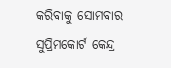କରିବାକୁ ସୋମବାର ସୁପ୍ରିମକୋର୍ଟ କେନ୍ଦ୍ର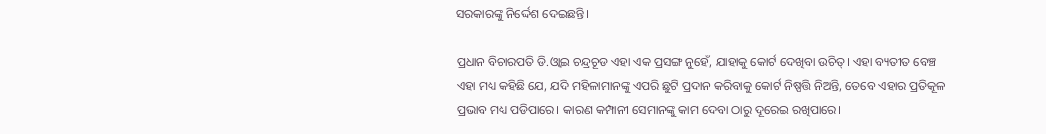ସରକାରଙ୍କୁ ନିର୍ଦ୍ଦେଶ ଦେଇଛନ୍ତି।

ପ୍ରଧାନ ବିଚାରପତି ଡି.ଓ୍ବାଇ ଚନ୍ଦ୍ରଚୂଡ ଏହା ଏକ ପ୍ରସଙ୍ଗ ନୁହେଁ, ଯାହାକୁ କୋର୍ଟ ଦେଖିବା ଉଚିତ୍‌। ଏହା ବ୍ୟତୀତ ବେଞ୍ଚ ଏହା ମଧ୍ୟ କହିଛି ଯେ, ଯଦି ମହିଳାମାନଙ୍କୁ ଏପରି ଛୁଟି ପ୍ରଦାନ କରିବାକୁ କୋର୍ଟ ନିଷ୍ପତ୍ତି ନିଅନ୍ତି, ତେବେ ଏହାର ପ୍ରତିକୂଳ ପ୍ରଭାବ ମଧ୍ୟ ପଡିପାରେ। କାରଣ କମ୍ପାନୀ ସେମାନଙ୍କୁ କାମ ଦେବା ଠାରୁ ଦୂରେଇ ରଖିପାରେ।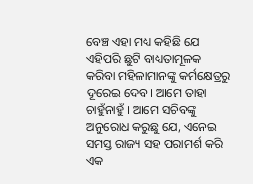ବେଞ୍ଚ ଏହା ମଧ୍ୟ କହିଛି ଯେ ଏହିପରି ଛୁଟି ବାଧ୍ୟତାମୂଳକ କରିବା ମହିଳାମାନଙ୍କୁ କର୍ମକ୍ଷେତ୍ରରୁ ଦୂରେଇ ଦେବ। ଆମେ ତାହା ଚାହୁଁନାହୁଁ । ଆମେ ସଚିବଙ୍କୁ ଅନୁରୋଧ କରୁଛୁ ଯେ, ଏନେଇ ସମସ୍ତ ରାଜ୍ୟ ସହ ପରାମର୍ଶ କରି ଏକ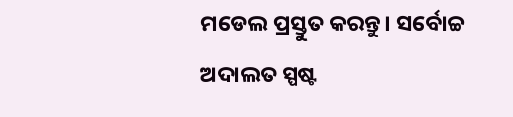ମଡେଲ ପ୍ରସ୍ତୁତ କରନ୍ତୁ। ସର୍ବୋଚ୍ଚ ଅଦାଲତ ସ୍ପଷ୍ଟ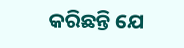କରିଛନ୍ତି ଯେ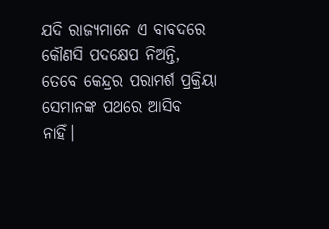ଯଦି ରାଜ୍ୟମାନେ ଏ ବାବଦରେ କୌଣସି ପଦକ୍ଷେପ ନିଅନ୍ତି, ତେବେ କେନ୍ଦ୍ରର ପରାମର୍ଶ ପ୍ରକ୍ରିୟା ସେମାନଙ୍କ ପଥରେ ଆସିବ ନାହିଁ।